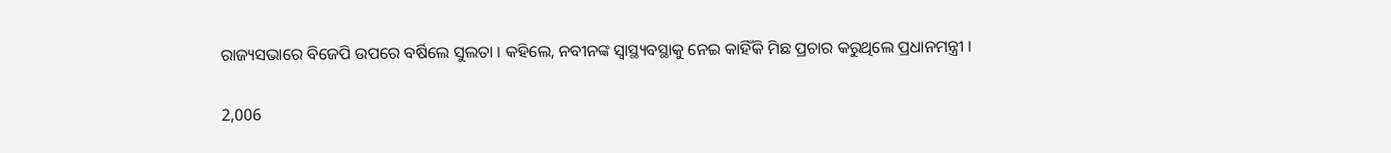ରାଜ୍ୟସଭାରେ ବିଜେପି ଉପରେ ବର୍ଷିଲେ ସୁଲତା । କହିଲେ, ନବୀନଙ୍କ ସ୍ୱାସ୍ଥ୍ୟବସ୍ଥାକୁ ନେଇ କାହିଁକି ମିଛ ପ୍ରଚାର କରୁଥିଲେ ପ୍ରଧାନମନ୍ତ୍ରୀ ।

2,006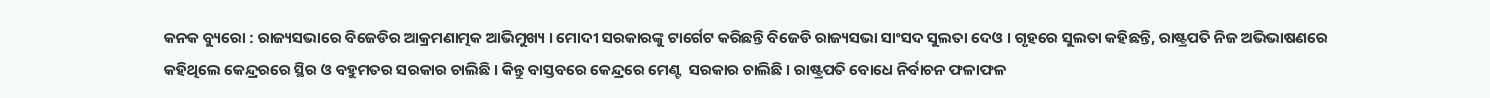କନକ ବ୍ୟୁରୋ : ରାଜ୍ୟସଭାରେ ବିଜେଡିର ଆକ୍ରମଣାତ୍ମକ ଆଭିମୁଖ୍ୟ । ମୋଦୀ ସରକାରଙ୍କୁ ଟାର୍ଗେଟ କରିଛନ୍ତି ବିଜେଡି ରାଜ୍ୟସଭା ସାଂସଦ ସୁଲତା ଦେଓ । ଗୃହରେ ସୁଲତା କହିଛନ୍ତି, ରାଷ୍ଟ୍ରପତି ନିଜ ଅଭିଭାଷଣରେ କହିଥିଲେ କେନ୍ଦ୍ରରରେ ସ୍ଥିର ଓ ବହୁମତର ସରକାର ଚାଲିଛି । କିନ୍ତୁ ବାସ୍ତବରେ କେନ୍ଦ୍ରରେ ମେଣ୍ଟ  ସରକାର ଚାଲିଛି । ରାଷ୍ଟ୍ରପତି ବୋଧେ ନିର୍ବାଚନ ଫଳାଫଳ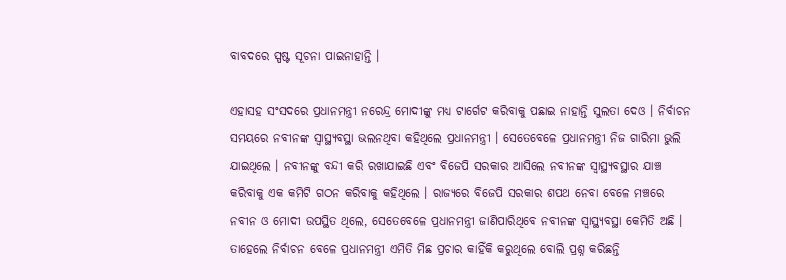ବାବଦରେ ସ୍ପଷ୍ଟ ସୂଚନା ପାଇନାହାନ୍ତି ।

ଏହାସହ ସଂସଦରେ ପ୍ରଧାନମନ୍ତ୍ରୀ ନରେନ୍ଦ୍ର ମୋଦୀଙ୍କୁ ମଧ୍ୟ ଟାର୍ଗେଟ କରିବାକୁ ପଛାଇ ନାହାନ୍ତି ସୁଲତା ଦେଓ । ନିର୍ବାଚନ ସମୟରେ ନବୀନଙ୍କ ସ୍ୱାସ୍ଥ୍ୟବସ୍ଥା ଭଲନଥିବା କହିଥିଲେ ପ୍ରଧାନମନ୍ତ୍ରୀ । ସେତେବେଳେ ପ୍ରଧାନମନ୍ତ୍ରୀ ନିଜ ଗାରିମା ଭୁଲି ଯାଇଥିଲେ । ନବୀନଙ୍କୁ ବନ୍ଦୀ କରି ରଖାଯାଇଛି ଏବଂ ବିଜେପି ସରକାର ଆସିଲେ ନବୀନଙ୍କ ସ୍ୱାସ୍ଥ୍ୟବସ୍ଥାର ଯାଞ୍ଚ କରିବାକୁ ଏକ କମିଟି ଗଠନ କରିବାକୁ କହିଥିଲେ । ରାଜ୍ୟରେ ବିଜେପି ସରକାର ଶପଥ ନେବା ବେଳେ ମଞ୍ଚରେ ନବୀନ ଓ ମୋଦୀ ଉପସ୍ଥିତ ଥିଲେ, ସେତେବେଳେ ପ୍ରଧାନମନ୍ତ୍ରୀ ଜାଣିପାରିଥିବେ ନବୀନଙ୍କ ସ୍ୱାସ୍ଥ୍ୟବସ୍ଥା କେମିତି ଅଛି । ତାହେଲେ ନିର୍ବାଚନ ବେଳେ ପ୍ରଧାନମନ୍ତ୍ରୀ ଏମିତି ମିଛ ପ୍ରଚାର କାହିଁକି କରୁଥିଲେ ବୋଲି ପ୍ରଶ୍ନ କରିଛନ୍ତି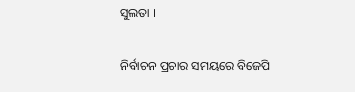ସୁଲତା ।

ନିର୍ବାଚନ ପ୍ରଚାର ସମୟରେ ବିଜେପି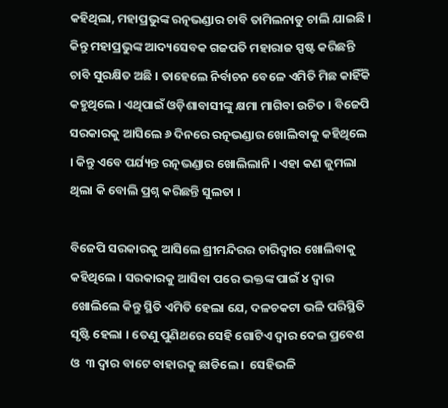କହିଥିଲା, ମହାପ୍ରଭୁଙ୍କ ରତ୍ନଭଣ୍ଡାର ଚାବି ତାମିଲନାଡୁ ଚାଲି ଯାଇଛି । କିନ୍ତୁ ମହାପ୍ରଭୁଙ୍କ ଆଦ୍ୟସେବକ ଗଜପତି ମହାରାଜ ସ୍ପଷ୍ଟ କରିଛନ୍ତି ଚାବି ସୁରକ୍ଷିତ ଅଛି । ତାହେଲେ ନିର୍ବାଚନ ବେଳେ ଏମିତି ମିଛ କାହିଁକି କହୁଥିଲେ । ଏଥିପାଇଁ ଓଡ଼ିଶାବାସୀଙ୍କୁ କ୍ଷମା ମାଗିବା ଉଚିତ । ବିଜେପି ସରକାରକୁ ଆସିଲେ ୬ ଦିନରେ ରତ୍ନଭଣ୍ଡାର ଖୋଲିବାକୁ କହିଥିଲେ । କିନ୍ତୁ ଏବେ ପର୍ଯ୍ୟନ୍ତ ରତ୍ନଭଣ୍ଡାର ଖୋଲିଲାନି । ଏହା କଣ ଜୁମଲା ଥିଲା କି ବୋଲି ପ୍ରଶ୍ନ କରିଛନ୍ତି ସୁଲତା ।

ବିଜେପି ସରକାରକୁ ଆସିଲେ ଶ୍ରୀମନ୍ଦିରର ଚାରିଦ୍ୱାର ଖୋଲିବାକୁ କହିଥିଲେ । ସରକାରକୁ ଆସିବା ପରେ ଭକ୍ତଙ୍କ ପାଇଁ ୪ ଦ୍ୱାର ଖୋଲିଲେ କିନ୍ତୁ ସ୍ଥିତି ଏମିତି ହେଲା ଯେ, ଦଳଚକଟା ଭଳି ପରିସ୍ଥିତି ସୃଷ୍ଟି ହେଲା । ତେଣୁ ପୁଣିଥରେ ସେହି ଗୋଟିଏ ଦ୍ୱାର ଦେଇ ପ୍ରବେଶ ଓ  ୩ ଦ୍ୱାର ବାଟେ ବାହାରକୁ ଛାଡିଲେ ।  ସେହିଭଳି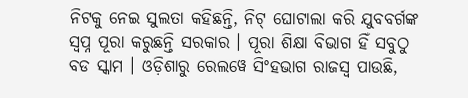ନିଟକୁ ନେଇ ସୁଲତା କହିଛନ୍ତି, ନିଟ୍ ଘୋଟାଲା କରି ଯୁବବର୍ଗଙ୍କ ସ୍ୱପ୍ନ ପୂରା କରୁଛନ୍ତି ସରକାର । ପୂରା ଶିକ୍ଷା ବିଭାଗ ହିଁ ସବୁଠୁ ବଡ ସ୍କାମ । ଓଡ଼ିଶାରୁ ରେଲୱେ ସିଂହଭାଗ ରାଜସ୍ୱ ପାଉଛି,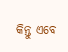କିନ୍ତୁ ଏବେ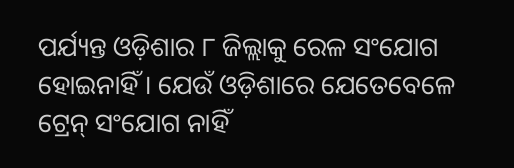ପର୍ଯ୍ୟନ୍ତ ଓଡ଼ିଶାର ୮ ଜିଲ୍ଲାକୁ ରେଳ ସଂଯୋଗ ହୋଇନାହିଁ । ଯେଉଁ ଓଡ଼ିଶାରେ ଯେତେବେଳେ ଟ୍ରେନ୍ ସଂଯୋଗ ନାହିଁ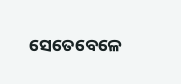ସେତେବେଳେ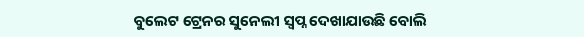ବୁଲେଟ ଟ୍ରେନର ସୁନେଲୀ ସ୍ୱପ୍ନ ଦେଖାଯାଉଛି ବୋଲି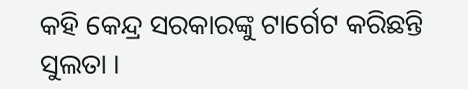କହି କେନ୍ଦ୍ର ସରକାରଙ୍କୁ ଟାର୍ଗେଟ କରିଛନ୍ତି ସୁଲତା ।